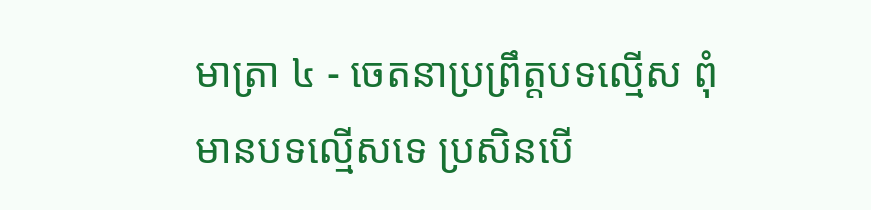មាត្រា ៤ - ចេតនាប្រព្រឹត្តបទល្មើស ពុំមានបទល្មើសទេ ប្រសិនបើ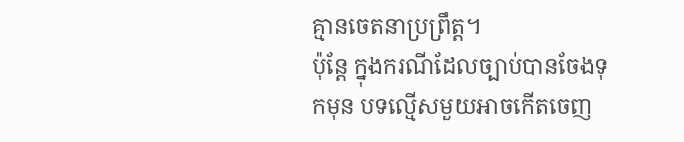គ្មានចេតនាប្រព្រឹត្ត។
ប៉ុន្តែ ក្នុងករណីដែលច្បាប់បានចែងទុកមុន បទល្មើសមួយអាចកើតចេញ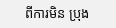ពីការមិន ប្រុង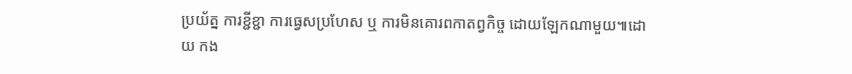ប្រយ័ត្ន ការខ្ជីខ្ជា ការធ្វេសប្រហែស ឬ ការមិនគោរពកាតព្វកិច្ច ដោយឡែកណាមួយ៕ដោយ កង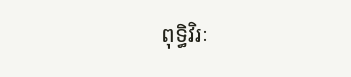ពុទ្ធិវិរៈ